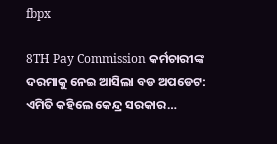fbpx

8TH Pay Commission କର୍ମଚାରୀଙ୍କ ଦରମାକୁ ନେଇ ଆସିଲା ବଡ ଅପଡେଟ: ଏମିତି କହିଲେ କେନ୍ଦ୍ର ସରକାର…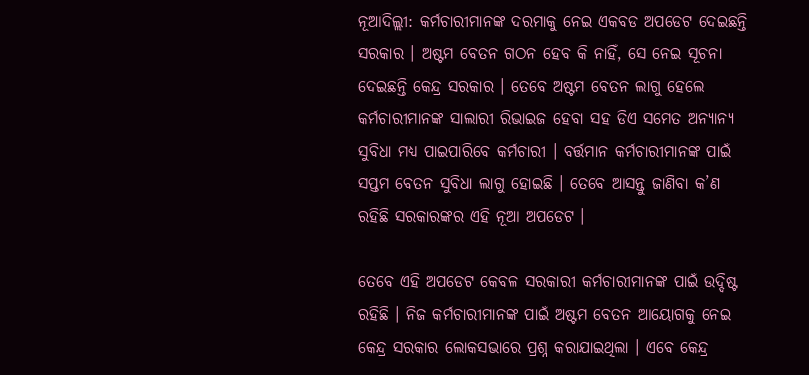ନୂଆଦିଲ୍ଲୀ: କର୍ମଚାରୀମାନଙ୍କ ଦରମାକୁ ନେଇ ଏକବଡ ଅପଡେଟ ଦେଇଛନ୍ତି ସରକାର । ଅଷ୍ଟମ ବେତନ ଗଠନ ହେବ କି ନାହିଁ, ସେ ନେଇ ସୂଚନା ଦେଇଛନ୍ତି କେନ୍ଦ୍ର ସରକାର । ତେବେ ଅଷ୍ଟମ ବେତନ ଲାଗୁ ହେଲେ କର୍ମଚାରୀମାନଙ୍କ ସାଲାରୀ ରିଭାଇଜ ହେବା ସହ ଡିଏ ସମେତ ଅନ୍ୟାନ୍ୟ ସୁବିଧା ମଧ୍ୟ ପାଇପାରିବେ କର୍ମଚାରୀ । ବର୍ତ୍ତମାନ କର୍ମଚାରୀମାନଙ୍କ ପାଇଁ ସପ୍ତମ ବେତନ ସୁବିଧା ଲାଗୁ ହୋଇଛି । ତେବେ ଆସନ୍ତୁ ଜାଣିବା କ’ଣ ରହିଛି ସରକାରଙ୍କର ଏହି ନୂଆ ଅପଡେଟ ।

ତେବେ ଏହି ଅପଡେଟ କେବଳ ସରକାରୀ କର୍ମଚାରୀମାନଙ୍କ ପାଇଁ ଉଦ୍ଦିଷ୍ଟ ରହିଛି । ନିଜ କର୍ମଚାରୀମାନଙ୍କ ପାଇଁ ଅଷ୍ଟମ ବେତନ ଆୟୋଗକୁ ନେଇ କେନ୍ଦ୍ର ସରକାର ଲୋକସଭାରେ ପ୍ରଶ୍ନ କରାଯାଇଥିଲା । ଏବେ କେନ୍ଦ୍ର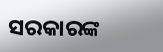ସରକାରଙ୍କ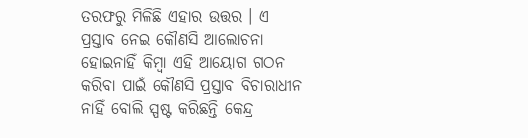ତରଫରୁ ମିଳିଛି ଏହାର ଉତ୍ତର । ଏ ପ୍ରସ୍ତାବ ନେଇ କୌଣସି ଆଲୋଚନା ହୋଇନାହିଁ କିମ୍ବା ଏହି ଆୟୋଗ ଗଠନ କରିବା ପାଇଁ କୌଣସି ପ୍ରସ୍ତାବ ବିଚାରାଧୀନ ନାହିଁ ବୋଲି ସ୍ପଷ୍ଟ କରିଛନ୍ତି କେନ୍ଦ୍ର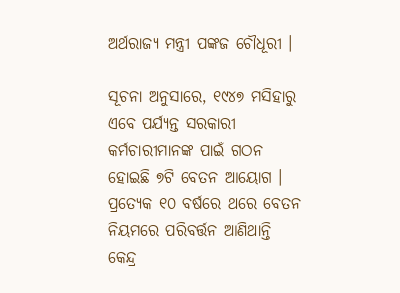ଅର୍ଥରାଜ୍ୟ ମନ୍ତ୍ରୀ ପଙ୍କଜ ଚୌଧୂରୀ ।

ସୂଚନା ଅନୁସାରେ, ୧୯୪୭ ମସିହାରୁ ଏବେ ପର୍ଯ୍ୟନ୍ତ ସରକାରୀ କର୍ମଚାରୀମାନଙ୍କ ପାଇଁ ଗଠନ ହୋଇଛି ୭ଟି ବେତନ ଆୟୋଗ । ପ୍ରତ୍ୟେକ ୧୦ ବର୍ଷରେ ଥରେ ବେତନ ନିୟମରେ ପରିବର୍ତ୍ତନ ଆଣିଥାନ୍ତି କେନ୍ଦ୍ର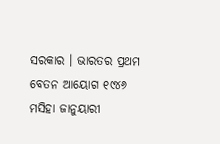ସରକାର । ଭାରତର ପ୍ରଥମ ବେତନ ଆୟୋଗ ୧୯୪୬ ମସିହା ଜାନୁୟାରୀ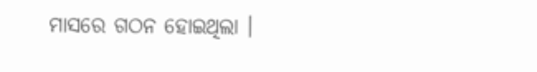ମାସରେ ଗଠନ ହୋଇଥିଲା ।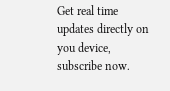Get real time updates directly on you device, subscribe now.